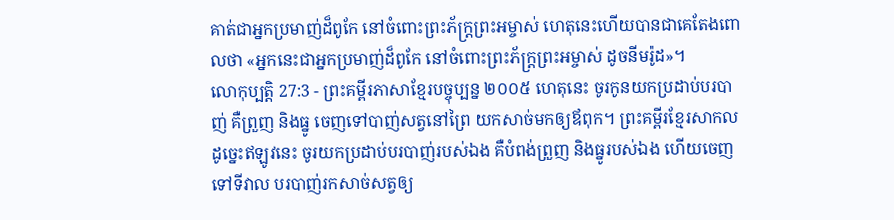គាត់ជាអ្នកប្រមាញ់ដ៏ពូកែ នៅចំពោះព្រះភ័ក្ត្រព្រះអម្ចាស់ ហេតុនេះហើយបានជាគេតែងពោលថា «អ្នកនេះជាអ្នកប្រមាញ់ដ៏ពូកែ នៅចំពោះព្រះភ័ក្ត្រព្រះអម្ចាស់ ដូចនីមរ៉ូដ»។
លោកុប្បត្តិ 27:3 - ព្រះគម្ពីរភាសាខ្មែរបច្ចុប្បន្ន ២០០៥ ហេតុនេះ ចូរកូនយកប្រដាប់បរបាញ់ គឺព្រួញ និងធ្នូ ចេញទៅបាញ់សត្វនៅព្រៃ យកសាច់មកឲ្យឪពុក។ ព្រះគម្ពីរខ្មែរសាកល ដូច្នេះឥឡូវនេះ ចូរយកប្រដាប់បរបាញ់របស់ឯង គឺបំពង់ព្រួញ និងធ្នូរបស់ឯង ហើយចេញទៅទីវាល បរបាញ់រកសាច់សត្វឲ្យ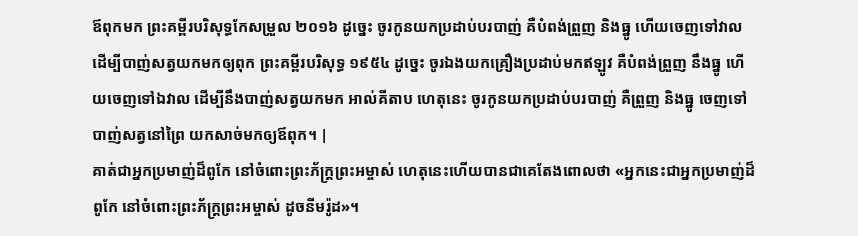ឪពុកមក ព្រះគម្ពីរបរិសុទ្ធកែសម្រួល ២០១៦ ដូច្នេះ ចូរកូនយកប្រដាប់បរបាញ់ គឺបំពង់ព្រួញ និងធ្នូ ហើយចេញទៅវាល ដើម្បីបាញ់សត្វយកមកឲ្យពុក ព្រះគម្ពីរបរិសុទ្ធ ១៩៥៤ ដូច្នេះ ចូរឯងយកគ្រឿងប្រដាប់មកឥឡូវ គឺបំពង់ព្រួញ នឹងធ្នូ ហើយចេញទៅឯវាល ដើម្បីនឹងបាញ់សត្វយកមក អាល់គីតាប ហេតុនេះ ចូរកូនយកប្រដាប់បរបាញ់ គឺព្រួញ និងធ្នូ ចេញទៅបាញ់សត្វនៅព្រៃ យកសាច់មកឲ្យឪពុក។ |
គាត់ជាអ្នកប្រមាញ់ដ៏ពូកែ នៅចំពោះព្រះភ័ក្ត្រព្រះអម្ចាស់ ហេតុនេះហើយបានជាគេតែងពោលថា «អ្នកនេះជាអ្នកប្រមាញ់ដ៏ពូកែ នៅចំពោះព្រះភ័ក្ត្រព្រះអម្ចាស់ ដូចនីមរ៉ូដ»។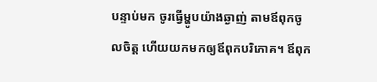បន្ទាប់មក ចូរធ្វើម្ហូបយ៉ាងឆ្ងាញ់ តាមឪពុកចូលចិត្ត ហើយយកមកឲ្យឪពុកបរិភោគ។ ឪពុក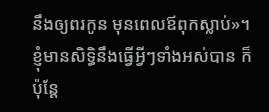នឹងឲ្យពរកូន មុនពេលឪពុកស្លាប់»។
ខ្ញុំមានសិទ្ធិនឹងធ្វើអ្វីៗទាំងអស់បាន ក៏ប៉ុន្តែ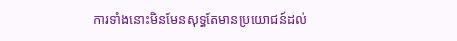ការទាំងនោះមិនមែនសុទ្ធតែមានប្រយោជន៍ដល់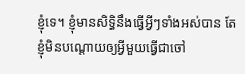ខ្ញុំទេ។ ខ្ញុំមានសិទ្ធិនឹងធ្វើអ្វីៗទាំងអស់បាន តែខ្ញុំមិនបណ្ដោយឲ្យអ្វីមួយធ្វើជាចៅ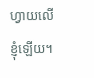ហ្វាយលើខ្ញុំឡើយ។